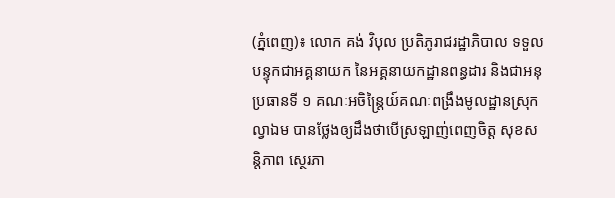(ភ្នំពេញ)៖ លោក គង់ វិបុល ប្រតិភូរាជរដ្ឋាភិបាល ទទួលបន្ទុកជាអគ្គនាយក នៃអគ្គនាយកដ្ឋានពន្ធដារ និងជាអនុប្រធានទី ១ គណៈអចិន្ត្រៃយ៍គណៈពង្រឹងមូលដ្ឋានស្រុកល្វាឯម បានថ្លែងឲ្យដឹងថាបើស្រឡាញ់ពេញចិត្ត សុខសន្ដិភាព ស្ថេរភា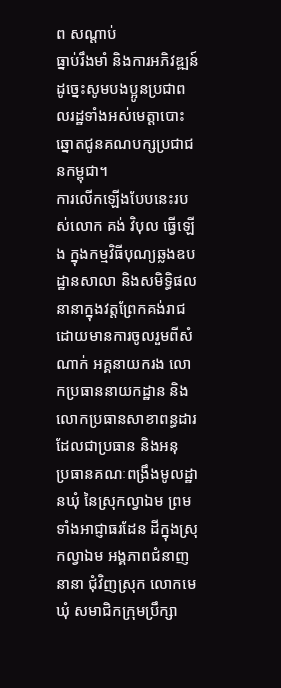ព សណ្ដាប់
ធ្នាប់រឹងមាំ និងការអភិវឌ្ឍន៍ ដូច្នេះសូមបងប្អូនប្រជាពលរដ្ឋទាំងអស់មេត្តាបោះឆ្នោតជូនគណបក្សប្រជាជនកម្ពុជា។
ការលើកឡើងបែបនេះរបស់លោក គង់ វិបុល ធ្វើឡើង ក្នុងកម្មវិធីបុណ្យឆ្លងឧបដ្ឋានសាលា និងសមិទ្ធិផលនានាក្នុងវត្តព្រែកគង់រាជ ដោយមានការចូលរួមពីសំណាក់ អគ្គនាយករង លោកប្រធាននាយកដ្ឋាន និងលោកប្រធានសាខាពន្ធដារ ដែលជាប្រធាន និងអនុ
ប្រធានគណៈពង្រឹងមូលដ្ឋានឃុំ នៃស្រុកល្វាឯម ព្រមទាំងអាជ្ញាធរដែន ដីក្នុងស្រុកល្វាឯម អង្គភាពជំនាញនានា ជុំវិញស្រុក លោកមេឃុំ សមាជិកក្រុមប្រឹក្សា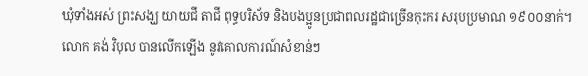ឃុំទាំងអស់ ព្រះសង្ឃ យាយជី តាជី ពុទ្ធបរិស័ទ និងបងប្អូនប្រជាពលរដ្ឋជាច្រើនកុះករ សរុបប្រមាណ ១៩០០នាក់។
លោក គង់ វិបុល បានលើកឡើង នូវគោលការណ៍សំខាន់ៗ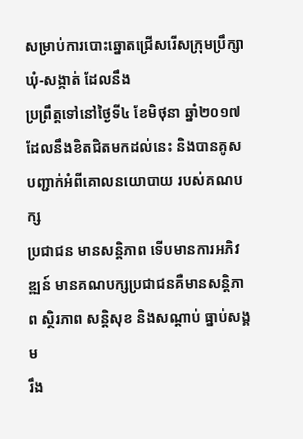សម្រាប់ការបោះឆ្នោតជ្រើសរើសក្រុមប្រឹក្សាឃុំ-សង្កាត់ ដែលនឹង
ប្រព្រឹត្តទៅនៅថ្ងៃទី៤ ខែមិថុនា ឆ្នាំ២០១៧ ដែលនឹងខិតជិតមកដល់នេះ និងបានគូសបញ្ជាក់អំពីគោលនយោបាយ របស់គណបក្ស
ប្រជាជន មានសន្តិភាព ទើបមានការអភិវឌ្ឍន៍ មានគណបក្សប្រជាជនគឺមានសន្តិភាព ស្ថិរភាព សន្តិសុខ និងសណ្តាប់ ធ្នាប់សង្គម
រឹង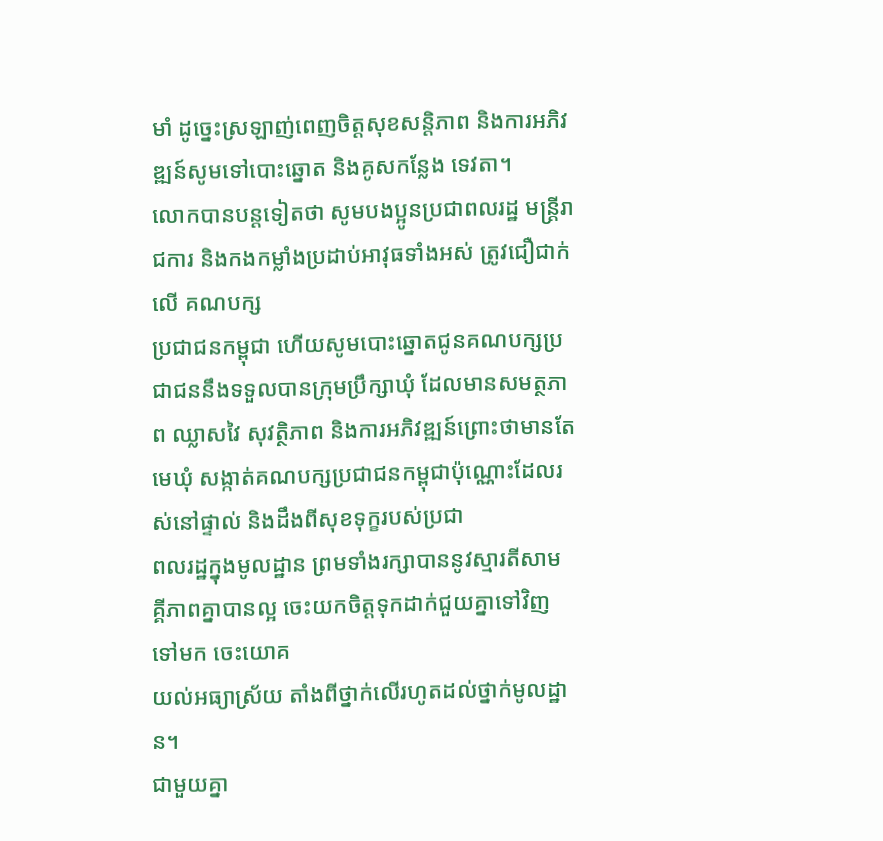មាំ ដូច្នេះស្រឡាញ់ពេញចិត្តសុខសន្តិភាព និងការអភិវឌ្ឍន៍សូមទៅបោះឆ្នោត និងគូសកន្លែង ទេវតា។
លោកបានបន្ដទៀតថា សូមបងប្អូនប្រជាពលរដ្ឋ មន្រ្តីរាជការ និងកងកម្លាំងប្រដាប់អាវុធទាំងអស់ ត្រូវជឿជាក់លើ គណបក្ស
ប្រជាជនកម្ពុជា ហើយសូមបោះឆ្នោតជូនគណបក្សប្រជាជននឹងទទួលបានក្រុមប្រឹក្សាឃុំ ដែលមានសមត្ថភាព ឈ្លាសវៃ សុវត្ថិភាព និងការអភិវឌ្ឍន៍ព្រោះថាមានតែមេឃុំ សង្កាត់គណបក្សប្រជាជនកម្ពុជាប៉ុណ្ណោះដែលរស់នៅផ្ទាល់ និងដឹងពីសុខទុក្ខរបស់ប្រជា
ពលរដ្ឋក្នុងមូលដ្ឋាន ព្រមទាំងរក្សាបាននូវស្មារតីសាមគ្គីភាពគ្នាបានល្អ ចេះយកចិត្តទុកដាក់ជួយគ្នាទៅវិញទៅមក ចេះយោគ
យល់អធ្យាស្រ័យ តាំងពីថ្នាក់លើរហូតដល់ថ្នាក់មូលដ្ឋាន។
ជាមួយគ្នា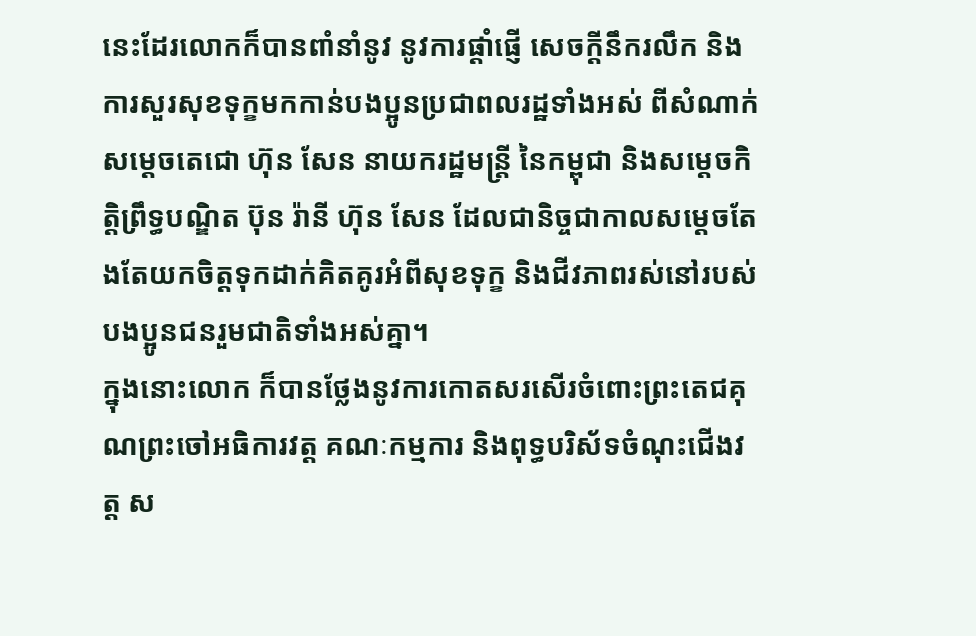នេះដែរលោកក៏បានពាំនាំនូវ នូវការផ្តាំផ្ញើ សេចក្តីនឹករលឹក និងការសួរសុខទុក្ខមកកាន់បងប្អូនប្រជាពលរដ្ឋទាំងអស់ ពីសំណាក់ សម្តេចតេជោ ហ៊ុន សែន នាយករដ្ឋមន្ត្រី នៃកម្ពុជា និងសម្តេចកិត្តិព្រឹទ្ធបណ្ឌិត ប៊ុន រ៉ានី ហ៊ុន សែន ដែលជានិច្ចជាកាលសម្តេចតែងតែយកចិត្តទុកដាក់គិតគូរអំពីសុខទុក្ខ និងជីវភាពរស់នៅរបស់បងប្អូនជនរួមជាតិទាំងអស់គ្នា។
ក្នុងនោះលោក ក៏បានថ្លែងនូវការកោតសរសើរចំពោះព្រះតេជគុណព្រះចៅអធិការវត្ត គណៈកម្មការ និងពុទ្ធបរិស័ទចំណុះជើងវត្ត ស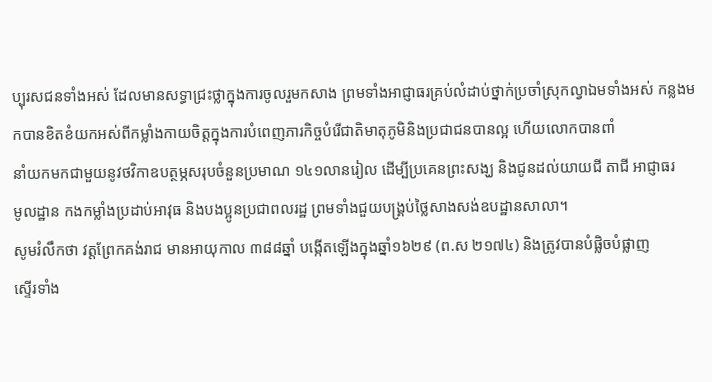ប្បុរសជនទាំងអស់ ដែលមានសទ្ធាជ្រះថ្លាក្នុងការចូលរួមកសាង ព្រមទាំងអាជ្ញាធរគ្រប់លំដាប់ថ្នាក់ប្រចាំស្រុកល្វាឯមទាំងអស់ កន្លងមកបានខិតខំយកអស់ពីកម្លាំងកាយចិត្តក្នុងការបំពេញភារកិច្ចបំរើជាតិមាតុភូមិនិងប្រជាជនបានល្អ ហើយលោកបានពាំ
នាំយកមកជាមួយនូវថវិកាឧបត្ថម្ភសរុបចំនួនប្រមាណ ១៤១លានរៀល ដើម្បីប្រគេនព្រះសង្ឃ និងជូនដល់យាយជី តាជី អាជ្ញាធរ
មូលដ្ឋាន កងកម្លាំងប្រដាប់អាវុធ និងបងប្អូនប្រជាពលរដ្ឋ ព្រមទាំងជួយបង្គ្រប់ថ្លៃសាងសង់ឧបដ្ឋានសាលា។
សូមរំលឹកថា វត្តព្រែកគង់រាជ មានអាយុកាល ៣៨៨ឆ្នាំ បង្កើតឡើងក្នុងឆ្នាំ១៦២៩ (ព.ស ២១៧៤) និងត្រូវបានបំផ្លិចបំផ្លាញ
ស្ទើរទាំង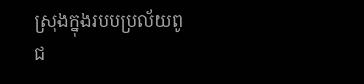ស្រុងក្នុងរបបប្រល័យពូជ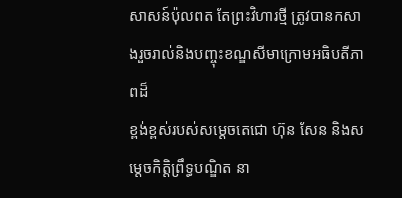សាសន៍ប៉ុលពត តែព្រះវិហារថ្មី ត្រូវបានកសាងរួចរាល់និងបញ្ចុះខណ្ឌសីមាក្រោមអធិបតីភាពដ៏
ខ្ពង់ខ្ពស់របស់សម្តេចតេជោ ហ៊ុន សែន និងសម្តេចកិត្តិព្រឹទ្ធបណ្ឌិត នា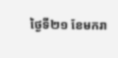ថ្ងៃទី២១ ខែមករា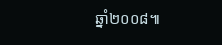ឆ្នាំ២០០៨៕